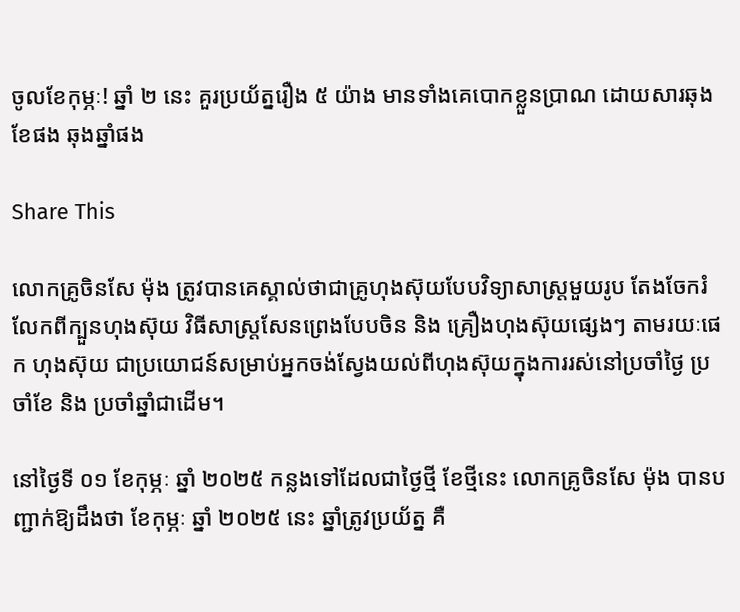ចូលខែកុម្ភៈ! ឆ្នាំ ២ នេះ គួរប្រយ័ត្នរឿង ៥ យ៉ាង មានទាំងគេបោកខ្លួនប្រាណ ដោយសារឆុងខែផង ឆុងឆ្នាំផង

Share This

លោកគ្រូចិនសែ ម៉ុង ត្រូវបានគេស្គាល់ថាជាគ្រូហុងស៊ុយបែបវិទ្យាសាស្ត្រមួយរូប តែងចែករំលែកពីក្បួនហុងស៊ុយ វិធីសាស្រ្ដសែនព្រេងបែបចិន និង គ្រឿងហុងស៊ុយផ្សេងៗ តាមរយៈផេក ហុងស៊ុយ ជាប្រយោជន៍សម្រាប់អ្នកចង់ស្វែងយល់ពីហុងស៊ុយក្នុងការរស់នៅប្រចាំថ្ងៃ ប្រចាំខែ និង ប្រចាំឆ្នាំជាដើម។

នៅថ្ងៃទី ០១ ខែកុម្ភៈ ឆ្នាំ ២០២៥ កន្លងទៅដែលជាថ្ងៃថ្មី ខែថ្មីនេះ លោកគ្រូចិនសែ ម៉ុង បានបញ្ជាក់ឱ្យដឹងថា ខែកុម្ភៈ ឆ្នាំ ២០២៥ នេះ ឆ្នាំត្រូវប្រយ័ត្ន គឺ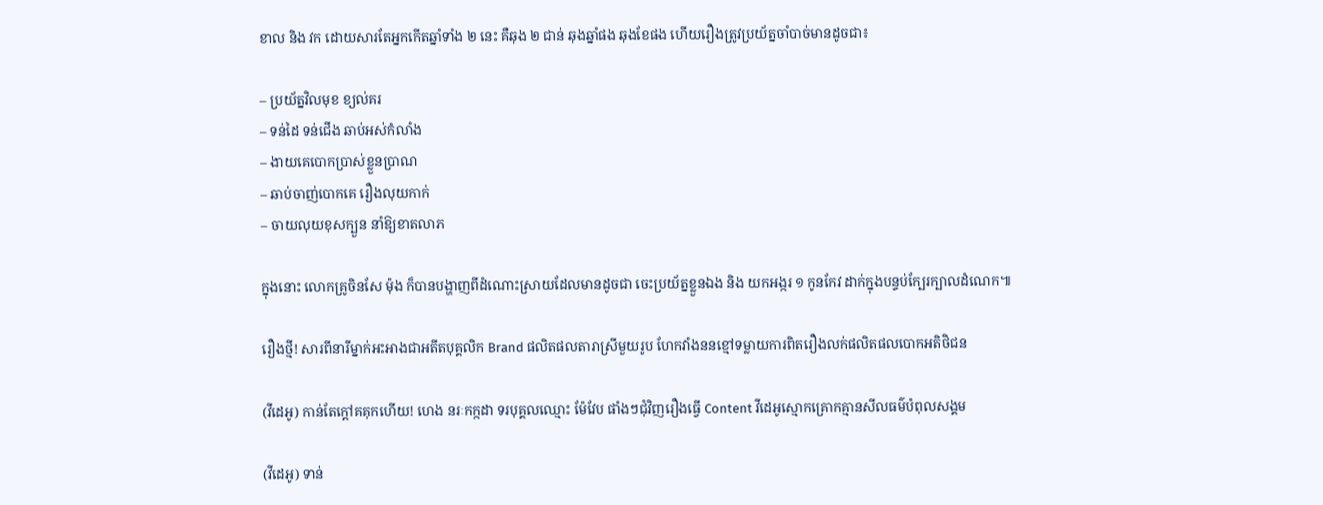ខាល និង វក ដោយសារតែអ្នកកើតឆ្នាំទាំង ២ នេះ គឺឆុង ២ ជាន់ ឆុងឆ្នាំផង ឆុងខែផង ហើយរឿងត្រូវប្រយ័ត្នចាំបាច់មានដូចជា៖

– ប្រយ័ត្នវិលមុខ ខ្យល់គរ
– ទន់ដៃ ទន់ជើង ឆាប់អស់កំលាំង
– ងាយគេបោកប្រាស់ខ្លួនប្រាណ
– ឆាប់ចាញ់បោកគេ រឿងលុយកាក់
– ចាយលុយខុសក្បួន នាំឱ្យខាតលាភ

ក្នុងនោះ លោកគ្រូចិនសែ ម៉ុង ក៏បានបង្ហាញពីដំណោះស្រាយដែលមានដូចជា ចេះប្រយ័ត្នខ្លួនឯង និង យកអង្ករ ១ កូនកែវ ដាក់ក្នុងបន្ទប់ក្បែរក្បាលដំណេក៕

រឿងថ្មី! សារពីនារីម្នាក់អះអាងជាអតីតបុគ្គលិក Brand ផលិតផលតារាស្រីមួយរូប ហែកវាំងននខ្មៅទម្លាយការពិតរឿងលក់ផលិតផលបោកអតិថិជន

(វីដេអូ) កាន់តែក្ដៅគគុកហើយ! ហេង នរៈកក្កដា ទរបុគ្គលឈ្មោះ ម៉ែវែប ផាំងៗជុំវិញរឿងធ្វើ Content វីដេអូស្មោកគ្រោកគ្មានសីលធម៌បំពុលសង្គម

(វីដេអូ) ទាន់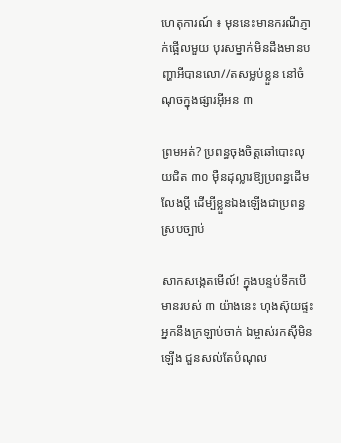ហេតុការណ៍ ៖ មុននេះមានករណីភ្ញាក់ផ្អើលមួយ បុរសម្នាក់មិនដឹងមានបញ្ហាអីបានលោ//តសម្លប់ខ្លួន នៅចំណុចក្នុងផ្សារអ៊ីអន ៣

ព្រមអត់? ប្រពន្ធចុងចិត្តឆៅបោះលុយជិត ៣០ ម៉ឺនដុល្លារឱ្យប្រពន្ធដើមលែងប្តី ដើម្បីខ្លួនឯងឡើងជាប្រពន្ធស្របច្បាប់

សាកសង្កេតមើល៍! ក្នុងបន្ទប់ទឹកបើមានរបស់ ៣ យ៉ាងនេះ ហុងស៊ុយផ្ទះអ្នកនឹងក្រឡាប់ចាក់ ឯម្ចាស់រកស៊ីមិនឡើង ជួនសល់តែបំណុល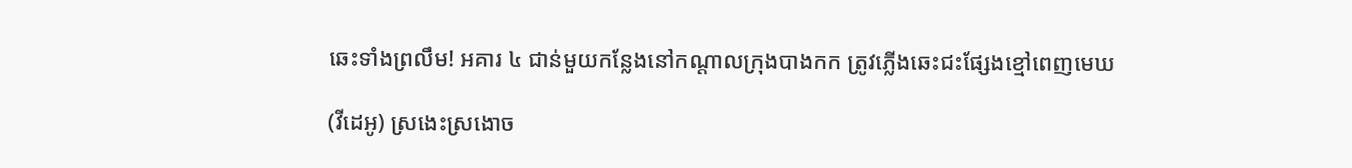ឆេះទាំងព្រលឹម! អគារ ៤ ជាន់មួយកន្លែងនៅកណ្ដាលក្រុងបាងកក ត្រូវភ្លើងឆេះជះផ្សែងខ្មៅពេញមេឃ

(វីដេអូ) ស្រងេះស្រងោច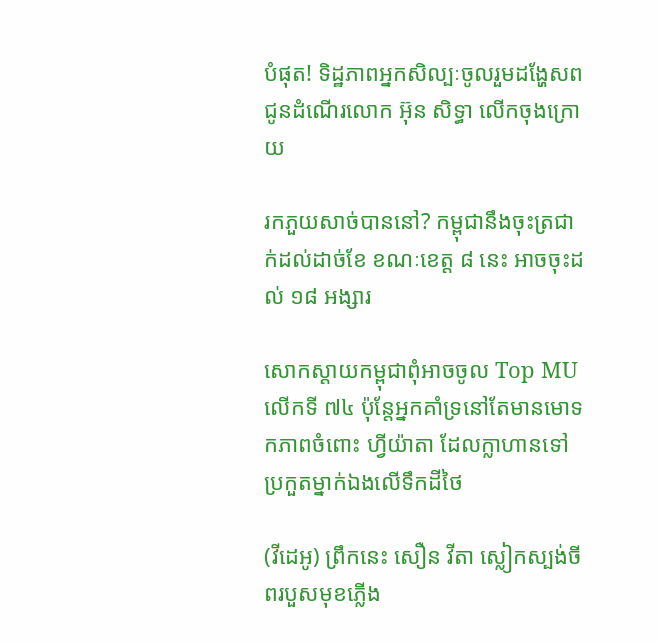បំផុត! ទិដ្ឋភាពអ្នកសិល្បៈចូលរួមដង្ហែសពជូនដំណើរលោក អ៊ុន សិទ្ធា លើកចុងក្រោយ

រកភួយសាច់បាននៅ? កម្ពុជានឹងចុះត្រជាក់ដល់ដាច់ខែ ខណៈខេត្ត ៨ នេះ អាចចុះដល់ ១៨ អង្សារ

សោកស្ដាយកម្ពុជាពុំអាចចូល Top MU លើកទី ៧៤ ប៉ុន្តែអ្នកគាំទ្រនៅតែមានមោទកភាពចំពោះ ហ្វីយ៉ាតា ដែលក្លាហានទៅប្រកួតម្នាក់ឯងលើទឹកដីថៃ

(វីដេអូ) ព្រឹកនេះ សឿន វីតា ស្លៀកស្បង់ចីពរបួសមុខភ្លើង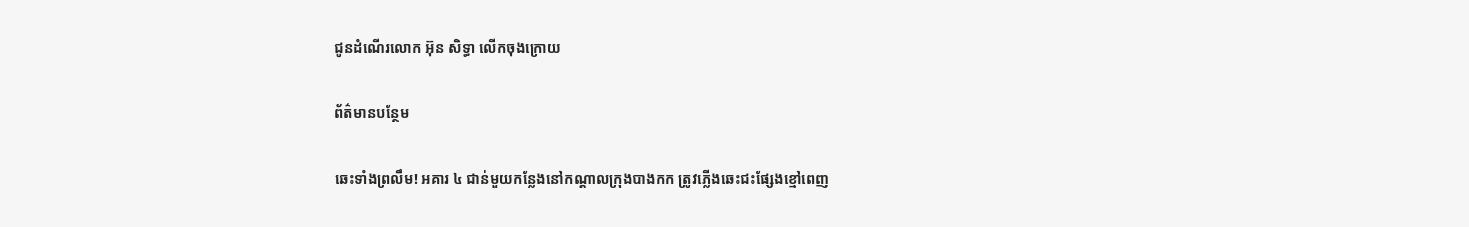ជូនដំណើរលោក អ៊ុន សិទ្ធា លើកចុងក្រោយ

ព័ត៌មានបន្ថែម

ឆេះទាំងព្រលឹម! អគារ ៤ ជាន់មួយកន្លែងនៅកណ្ដាលក្រុងបាងកក ត្រូវភ្លើងឆេះជះផ្សែងខ្មៅពេញ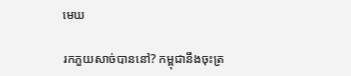មេឃ

រកភួយសាច់បាននៅ? កម្ពុជានឹងចុះត្រ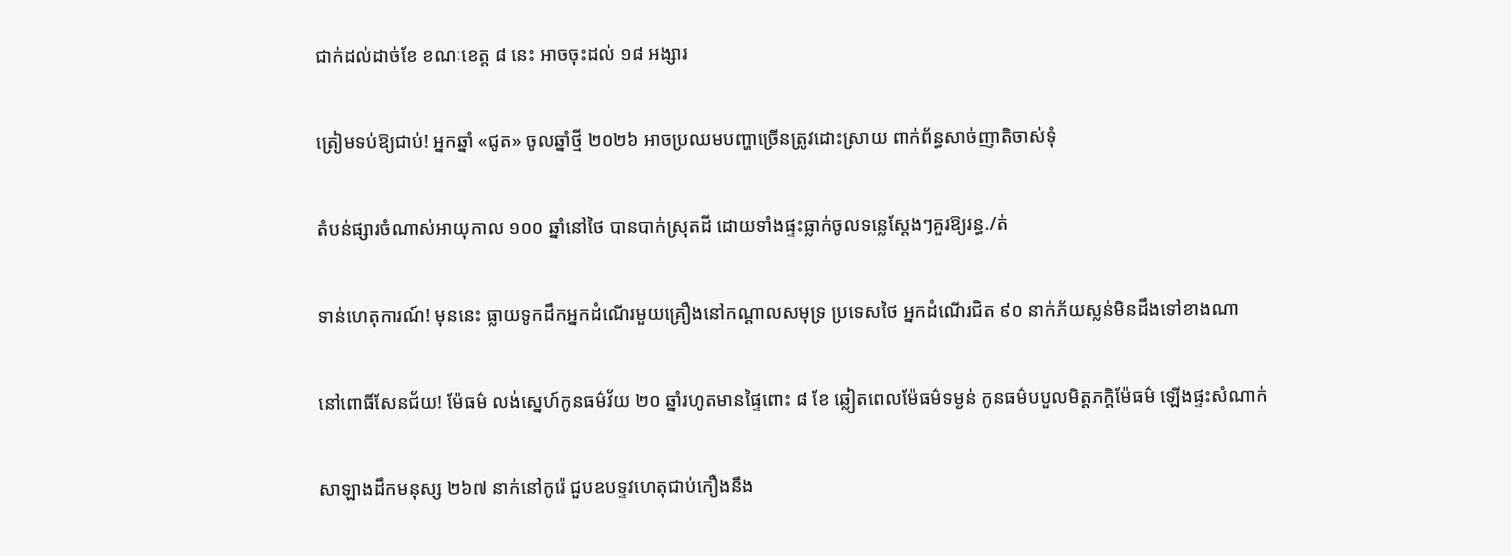ជាក់ដល់ដាច់ខែ ខណៈខេត្ត ៨ នេះ អាចចុះដល់ ១៨ អង្សារ

ត្រៀមទប់ឱ្យជាប់! អ្នកឆ្នាំ «ជូត» ចូលឆ្នាំថ្មី ២០២៦ អាចប្រឈមបញ្ហាច្រើនត្រូវដោះស្រាយ ពាក់ព័ន្ធសាច់ញាតិចាស់ទុំ

តំបន់ផ្សារចំណាស់អាយុកាល ១០០ ឆ្នាំនៅថៃ បានបាក់ស្រុតដី ដោយទាំងផ្ទះធ្លាក់ចូលទន្លេស្តែងៗគួរឱ្យរន្ធ./ត់

ទាន់ហេតុការណ៍! មុននេះ ធ្លាយទូកដឹកអ្នកដំណើរមួយគ្រឿងនៅកណ្តាលសមុទ្រ ប្រទេសថៃ អ្នកដំណើរជិត ៩០ នាក់ភ័យស្លន់មិនដឹងទៅខាងណា

នៅពោធិ៍សែនជ័យ! ម៉ែធម៌ លង់ស្នេហ៍កូនធម៌វ័យ ២០ ឆ្នាំរហូតមានផ្ទៃពោះ ៨ ខែ ឆ្លៀតពេលម៉ែធម៌ទម្ងន់ កូនធម៌បបួលមិត្តភក្តិម៉ែធម៌ ឡើងផ្ទះសំណាក់

សាឡាងដឹកមនុស្ស ២៦៧ នាក់នៅកូរ៉េ ជួបឧបទ្ទវហេតុជាប់កឿងនឹង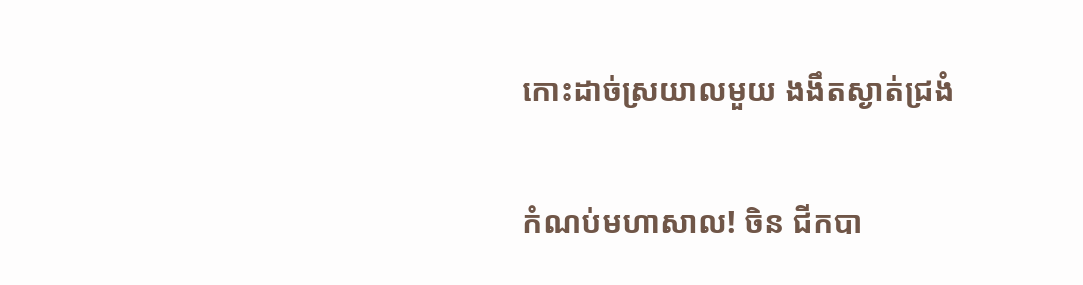កោះដាច់ស្រយាលមួយ ងងឹតស្ងាត់ជ្រងំ

កំណប់មហាសាល! ចិន ជីកបា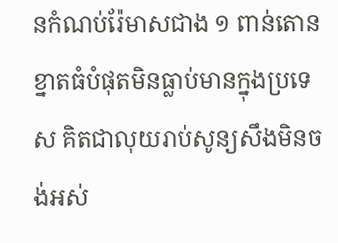នកំណប់រ៉ែមាសជាង ១ ពាន់តោន ខ្នាតធំបំផុតមិនធ្លាប់មានក្នុងប្រទេស គិតជាលុយរាប់សូន្យសឹងមិនចង់អស់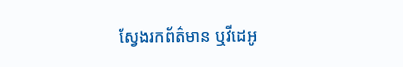ស្វែងរកព័ត៌មាន ឬវីដេអូ